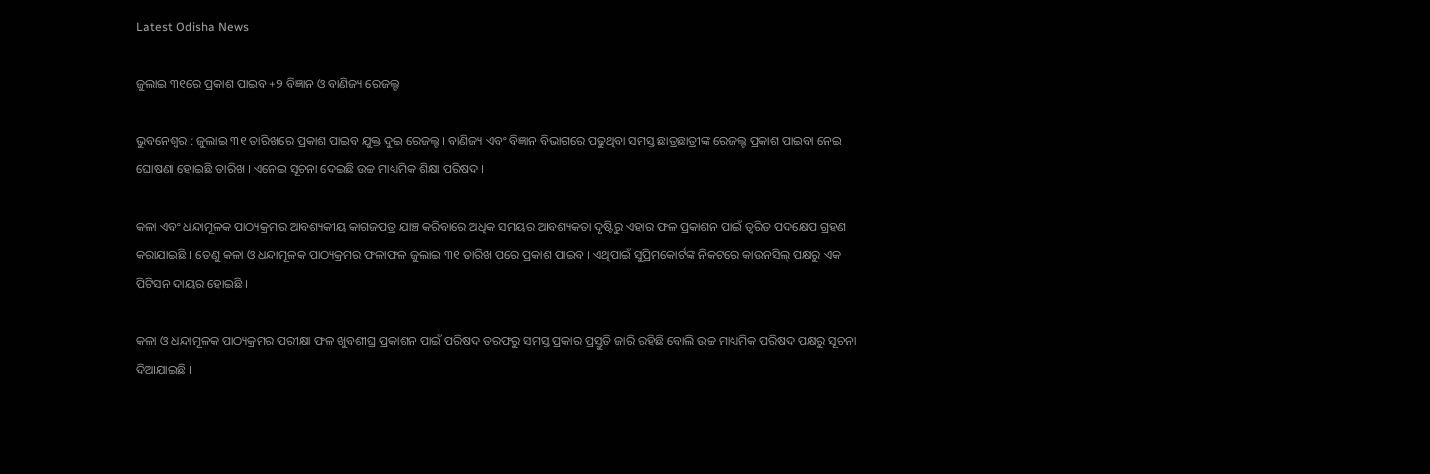Latest Odisha News

ଜୁଲାଇ ୩୧ରେ ପ୍ରକାଶ ପାଇବ +୨ ବିଜ୍ଞାନ ଓ ବାଣିଜ୍ୟ ରେଜଲ୍ଟ

ଭୁବନେଶ୍ବର : ଜୁଲାଇ ୩୧ ତାରିଖରେ ପ୍ରକାଶ ପାଇବ ଯୁକ୍ତ ଦୁଇ ରେଜଲ୍ଟ । ବାଣିଜ୍ୟ ଏବଂ ବିଜ୍ଞାନ ବିଭାଗରେ ପଢୁଥିବା ସମସ୍ତ ଛାତ୍ରଛାତ୍ରୀଙ୍କ ରେଜଲ୍ଟ ପ୍ରକାଶ ପାଇବା ନେଇ ଘୋଷଣା ହୋଇଛି ତାରିଖ । ଏନେଇ ସୂଚନା ଦେଇଛି ଉଚ୍ଚ ମାଧ୍ୟମିକ ଶିକ୍ଷା ପରିଷଦ ।

କଳା ଏବଂ ଧନ୍ଦାମୂଳକ ପାଠ୍ୟକ୍ରମର ଆବଶ୍ୟକୀୟ କାଗଜପତ୍ର ଯାଞ୍ଚ କରିବାରେ ଅଧିକ ସମୟର ଆବଶ୍ୟକତା ଦୃଷ୍ଟିରୁ ଏହାର ଫଳ ପ୍ରକାଶନ ପାଇଁ ତ୍ୱରିତ ପଦକ୍ଷେପ ଗ୍ରହଣ କରାଯାଇଛି । ତେଣୁ କଳା ଓ ଧନ୍ଦାମୂଳକ ପାଠ୍ୟକ୍ରମର ଫଳାଫଳ ଜୁଲାଇ ୩୧ ତାରିଖ ପରେ ପ୍ରକାଶ ପାଇବ । ଏଥିପାଇଁ ସୁପ୍ରିମକୋର୍ଟଙ୍କ ନିକଟରେ କାଉନସିଲ୍ ପକ୍ଷରୁ ଏକ ପିଟିସନ ଦାୟର ହୋଇଛି ।

କଳା ଓ ଧନ୍ଦାମୂଳକ ପାଠ୍ୟକ୍ରମର ପରୀକ୍ଷା ଫଳ ଖୁବଶୀଘ୍ର ପ୍ରକାଶନ ପାଇଁ ପରିଷଦ ତରଫରୁ ସମସ୍ତ ପ୍ରକାର ପ୍ରସ୍ତୁତି ଜାରି ରହିଛି ବୋଲି ଉଚ୍ଚ ମାଧ୍ୟମିକ ପରିଷଦ ପକ୍ଷରୁ ସୂଚନା ଦିଆଯାଇଛି ।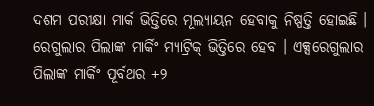ଦଶମ ପରୀକ୍ଷା ମାର୍କ ଭିତ୍ତିରେ ମୂଲ୍ୟାୟନ ହେବାକୁ ନିଷ୍ପତ୍ତି ହୋଇଛି । ରେଗୁଲାର ପିଲାଙ୍କ ମାର୍କିଂ ମ୍ୟାଟ୍ରିକ୍‌ ଭିତ୍ତିରେ ହେବ । ଏକ୍ସରେଗୁଲାର ପିଲାଙ୍କ ମାର୍କିଂ ପୂର୍ବଥର +୨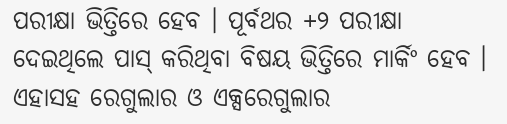ପରୀକ୍ଷା ଭିତ୍ତିରେ ହେବ । ପୂର୍ବଥର +୨ ପରୀକ୍ଷା ଦେଇଥିଲେ ପାସ୍ କରିଥିବା ବିଷୟ ଭିତ୍ତିରେ ମାର୍କିଂ ହେବ । ଏହାସହ ରେଗୁଲାର ଓ ଏକ୍ସରେଗୁଲାର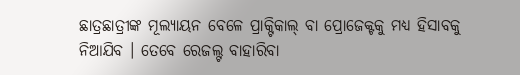ଛାତ୍ରଛାତ୍ରୀଙ୍କ ମୂଲ୍ୟାୟନ ବେଳେ ପ୍ରାକ୍ଟିକାଲ୍ ବା ପ୍ରୋଜେକ୍ଟକୁ ମଧ୍ୟ ହିସାବକୁ ନିଆଯିବ । ତେବେ ରେଜଲ୍ଟ ବାହାରିବା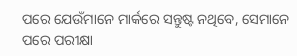ପରେ ଯେଉଁମାନେ ମାର୍କରେ ସନ୍ତୁଷ୍ଟ ନଥିବେ, ସେମାନେ ପରେ ପରୀକ୍ଷା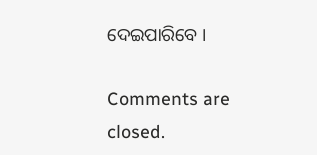ଦେଇପାରିବେ ।

Comments are closed.